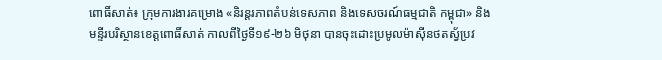ពោធិ៍សាត់៖ ក្រុមការងារគម្រោង «និរន្តរភាពតំបន់ទេសភាព និងទេសចរណ៍ធម្មជាតិ កម្ពុជា» និងមន្ទីរបរិស្ថានខេត្តពោធិ៍សាត់ កាលពីថ្ងៃទី១៩-២៦ មិថុនា បានចុះដោះប្រមូលម៉ាស៊ីនថតស្វ័ប្រវ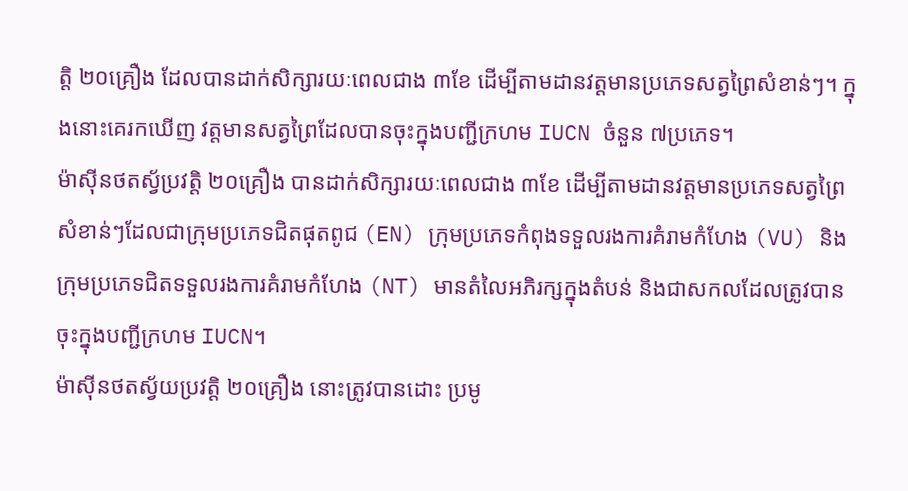ត្តិ ២០គ្រឿង ដែលបានដាក់សិក្សារយៈពេលជាង ៣ខែ ដើម្បីតាមដានវត្តមានប្រភេទសត្វព្រៃសំខាន់ៗ។ ក្នុងនោះគេរកឃើញ វត្តមានសត្វព្រៃដែលបានចុះក្នុងបញ្ជីក្រហម IUCN ចំនួន ៧ប្រភេទ។
ម៉ាស៊ីនថតស្វ័ប្រវត្តិ ២០គ្រឿង បានដាក់សិក្សារយៈពេលជាង ៣ខែ ដើម្បីតាមដានវត្តមានប្រភេទសត្វព្រៃសំខាន់ៗដែលជាក្រុមប្រភេទជិតផុតពូជ (EN) ក្រុមប្រភេទកំពុងទទួលរងការគំរាមកំហែង (VU) និងក្រុមប្រភេទជិតទទួលរងការគំរាមកំហែង (NT) មានតំលៃអភិរក្សក្នុងតំបន់ និងជាសកលដែលត្រូវបានចុះក្នុងបញ្ជីក្រហម IUCN។
ម៉ាស៊ីនថតស្វ័យប្រវត្តិ ២០គ្រឿង នោះត្រូវបានដោះ ប្រមូ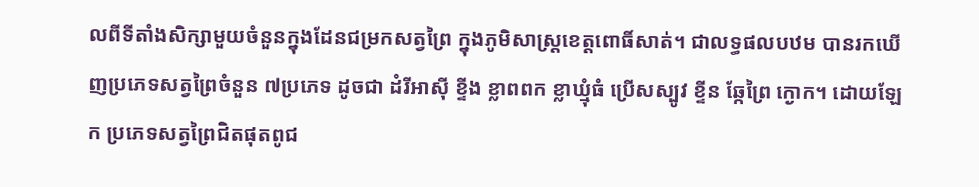លពីទីតាំងសិក្សាមួយចំនួនក្នុងដែនជម្រកសត្វព្រៃ ក្នុងភូមិសាស្ត្រខេត្តពោធិ៍សាត់។ ជាលទ្ធផលបឋម បានរកឃើញប្រភេទសត្វព្រៃចំនួន ៧ប្រភេទ ដូចជា ដំរីអាស៊ី ខ្ទីង ខ្លាពពក ខ្លាឃ្មុំធំ ប្រើសស្បូវ ខ្ទីន ឆ្កែព្រៃ ក្ងោក។ ដោយឡែក ប្រភេទសត្វព្រៃជិតផុតពូជ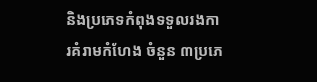និងប្រភេទកំពុងទទួលរងការគំរាមកំហែង ចំនួន ៣ប្រភេ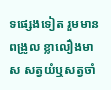ទផ្សេងទៀត រួមមាន ពង្រូល ខ្លាលឿងមាស សត្វយំឬសត្វចាំ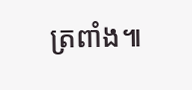ត្រពាំង៕